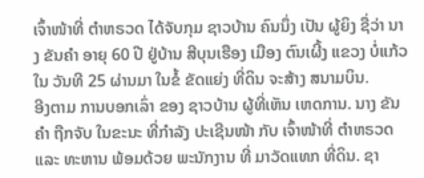ເຈົ້າໜ້າທີ່ ຕຳຫຣວດ ໄດ້ຈັບກຸມ ຊາວບ້ານ ຄົນນຶ່ງ ເປັນ ຜູ້ຍິງ ຊື່ວ່າ ນາງ ຂັນຄຳ ອາຍຸ 60 ປີ ຢູ່ບ້ານ ສີບຸນເຮືອງ ເມືອງ ຕົນເຜີ້ງ ແຂວງ ບໍ່ແກ້ວ ໃນ ວັນທີ 25 ຜ່ານມາ ໃນຂໍ້ ຂັດແຍ່ງ ທີ່ດິນ ຈະສ້າງ ສນາມບິນ.
ອີງຕາມ ການບອກເລົ່າ ຂອງ ຊາວບ້ານ ຜູ້ທີ່ເຫັນ ເຫດການ. ນາງ ຂັນຄຳ ຖືກຈັບ ໃນຂະນະ ທີ່ກຳລັງ ປະເຊີນໜ້າ ກັບ ເຈົ້າໜ້າທີ່ ຕຳຫຣວດ ແລະ ທະຫານ ພ້ອມດ້ວຍ ພະນັກງານ ທີ່ ມາວັດແທກ ທີ່ດິນ. ຊາ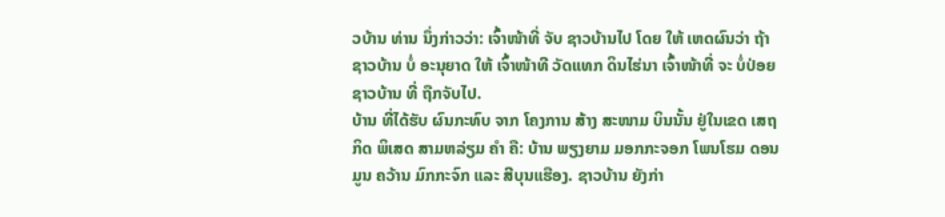ວບ້ານ ທ່ານ ນຶ່ງກ່າວວ່າ: ເຈົ້າໜ້າທີ່ ຈັບ ຊາວບ້ານໄປ ໂດຍ ໃຫ້ ເຫດຜົນວ່າ ຖ້າ ຊາວບ້ານ ບໍ່ ອະນຸຍາດ ໃຫ້ ເຈົ້າໜ້າທີ ວັດແທກ ດິນໄຮ່ນາ ເຈົ້າໜ້າທີ່ ຈະ ບໍ່ປ່ອຍ ຊາວບ້ານ ທີ່ ຖືກຈັບໄປ.
ບ້ານ ທີ່ໄດ້ຮັບ ຜົນກະທົບ ຈາກ ໂຄງການ ສ້າງ ສະໜາມ ບິນນັ້ນ ຢູ່ໃນເຂດ ເສຖກິດ ພິເສດ ສາມຫລ່ຽມ ຄຳ ຄື: ບ້ານ ພຽງຍາມ ມອກກະຈອກ ໂພນໂຮມ ດອນມູນ ຄວ້ານ ມົກກະຈົກ ແລະ ສີບຸນແຮືອງ. ຊາວບ້ານ ຍັງກ່າ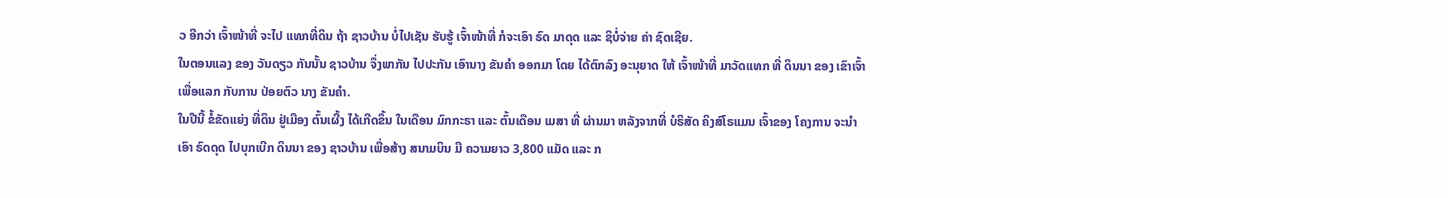ວ ອີກວ່າ ເຈົ້າໜ້າທີ່ ຈະໄປ ແທກທີ່ດິນ ຖ້າ ຊາວບ້ານ ບໍ່ໄປເຊັນ ຮັບຮູ້ ເຈົ້າໜ້າທີ່ ກໍຈະເອົາ ຣົດ ມາດຸດ ແລະ ຊິບໍ່ຈ່າຍ ຄ່າ ຊົດເຊີຍ.
ໃນຕອນແລງ ຂອງ ວັນດຽວ ກັນນັ້ນ ຊາວບ້ານ ຈຶ່ງພາກັນ ໄປປະກັນ ເອົານາງ ຂັນຄຳ ອອກມາ ໂດຍ ໄດ້ຕົກລົງ ອະນຸຍາດ ໃຫ້ ເຈົ້າໜ້າທີ່ ມາວັດແທກ ທີ່ ດິນນາ ຂອງ ເຂົາເຈົ້າ ເພື່ອແລກ ກັບການ ປ່ອຍຕົວ ນາງ ຂັນຄຳ.
ໃນປີນີ້ ຂໍ້ຂັດແຍ່ງ ທີ່ດິນ ຢູ່ເມືອງ ຕົ້ນເຜີ້ງ ໄດ້ເກີດຂຶ້ນ ໃນເດືອນ ມົກກະຣາ ແລະ ຕົ້ນເດືອນ ເມສາ ທີ່ ຜ່ານມາ ຫລັງຈາກທີ່ ບໍຣິສັດ ຄິງສ໌ໂຣແມນ ເຈົ້າຂອງ ໂຄງການ ຈະນຳເອົາ ຣົດດຸດ ໄປບຸກເບີກ ດິນນາ ຂອງ ຊາວບ້ານ ເພື່ອສ້າງ ສນາມບິນ ມີ ຄວາມຍາວ 3,800 ແມັດ ແລະ ກ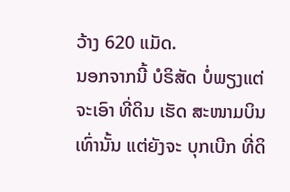ວ້າງ 620 ແມັດ.
ນອກຈາກນີ້ ບໍຣິສັດ ບໍ່ພຽງແຕ່ ຈະເອົາ ທີ່ດິນ ເຮັດ ສະໜາມບິນ ເທົ່ານັ້ນ ແຕ່ຍັງຈະ ບຸກເບີກ ທີ່ດິ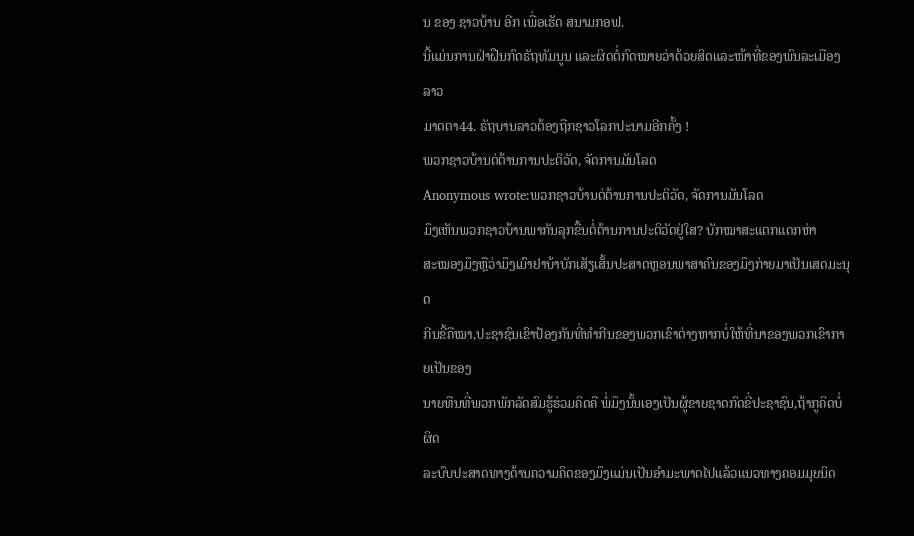ນ ຂອງ ຊາວບ້ານ ອີກ ເພື່ອເຮັດ ສນາມກອຟ.
ນີ້ແມ່ນການຝ່າຝືນກົດຣັຖທັມນູນ ແລະຜິດຕໍ່ກົດໝາຍວ່າດ້ວຍສິດແລະໜ້າທີ່ຂອງພົນລະເມືອງລາວ
ມາດຕາ44. ຣັຖບານລາວຕ້ອງຖືກຊາວໂລກປະນາມອີກຄັ້ງ !
ພວກຊາວບ້ານຕ່ຕ້ານການປະຕິວັດ, ຈັດການມັນໂລດ
Anonymous wrote:ພວກຊາວບ້ານຕ່ຕ້ານການປະຕິວັດ, ຈັດການມັນໂລດ
ມຶງເຫັນພວກຊາວບ້ານພາກັນລຸກຂື້ນຕໍ່ຕ້ານການປະຕິວັດຢູ່ໃສ? ບັກໝາສະແຕກແດກຫ່າ
ສະໝອງມຶງຫຼືວ່າມຶງເມົາຢາບ້າບັກເສັຽເສັ້ນປະສາດຫຼອນພາສາຄົນຂອງມຶງກ່າຍມາເປັນເສດມະນຸດ
ກີນຂີ້ຄືໝາ,ປະຊາຊົນເຂົາປ້ອງກັນທີ່ທຳກີນຂອງພວກເຂົາຕ່າງຫາກບໍ່ໃຫ້ທີ່ນາຂອງພວກເຂົາກາຍເປັນຂອງ
ນາຍທືນທີ່ພວກພັກລັດສົມຮູ້ຮ່ວມຄິດຄື ພໍ່ມຶງນັ້ນເອງເປັນຜູ້ຂາຍຊາດກົດຂີ່ປະຊາຊົນ,ຖ້າກູຄິດບໍ່ຜິດ
ລະບົບປະສາດທາງດ້ານຄວາມຄິດຂອງມຶງແມ່ນເປັນອຳມະພາດໄປແລ້ວແນວທາງຄອມມຸຍນິດ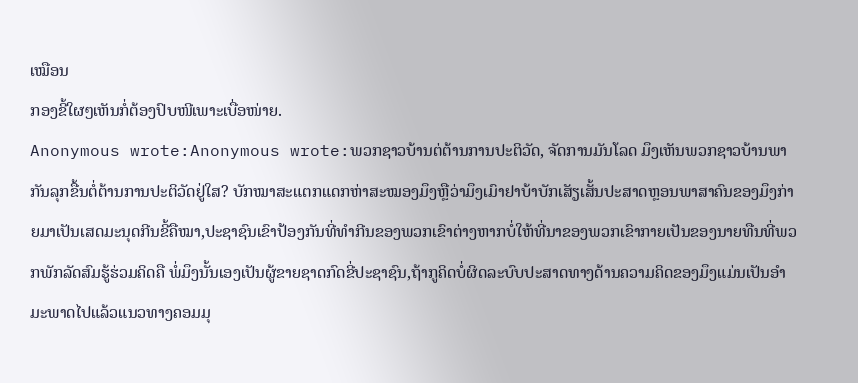ເໝືອນ
ກອງຂີ້ໃຜໆເຫັນກໍ່ຕ້ອງປົບໜີເພາະເບື່ອໜ່າຍ.
Anonymous wrote:Anonymous wrote:ພວກຊາວບ້ານຕ່ຕ້ານການປະຕິວັດ, ຈັດການມັນໂລດ ມຶງເຫັນພວກຊາວບ້ານພາກັນລຸກຂື້ນຕໍ່ຕ້ານການປະຕິວັດຢູ່ໃສ? ບັກໝາສະແຕກແດກຫ່າສະໝອງມຶງຫຼືວ່າມຶງເມົາຢາບ້າບັກເສັຽເສັ້ນປະສາດຫຼອນພາສາຄົນຂອງມຶງກ່າຍມາເປັນເສດມະນຸດກີນຂີ້ຄືໝາ,ປະຊາຊົນເຂົາປ້ອງກັນທີ່ທຳກີນຂອງພວກເຂົາຕ່າງຫາກບໍ່ໃຫ້ທີ່ນາຂອງພວກເຂົາກາຍເປັນຂອງນາຍທືນທີ່ພວກພັກລັດສົມຮູ້ຮ່ວມຄິດຄື ພໍ່ມຶງນັ້ນເອງເປັນຜູ້ຂາຍຊາດກົດຂີ່ປະຊາຊົນ,ຖ້າກູຄິດບໍ່ຜິດລະບົບປະສາດທາງດ້ານຄວາມຄິດຂອງມຶງແມ່ນເປັນອຳມະພາດໄປແລ້ວແນວທາງຄອມມຸ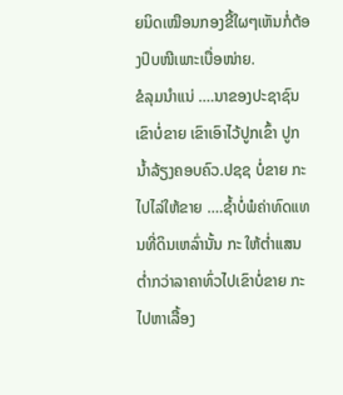ຍນິດເໝືອນກອງຂີ້ໃຜໆເຫັນກໍ່ຕ້ອງປົບໜີເພາະເບື່ອໜ່າຍ.
ຂໍລຸມນຳແນ່ ....ນາຂອງປະຊາຊົນ ເຂົາບໍ່ຂາຍ ເຂົາເອົາໄວ້ປູກເຂົ້າ ປູກນ້ຳລ້ຽງຄອບຄົວ.ປຊຊ ບໍ່ຂາຍ ກະໄປໄລ່ໃຫ້ຂາຍ ....ຊ້ຳບໍ່ພໍຄ່າທົດແທນທີ່ດິນເຫລົ່ານັ້ນ ກະ ໃຫ້ຕ່ຳແສນຕ່ຳກວ່າລາຄາທົ່ວໄປເຂົາບໍ່ຂາຍ ກະໄປຫາເລື້ອງ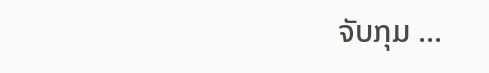ຈັບກຸມ ...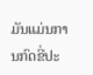ມັນແມ່ນການກົດຂີ່ປະ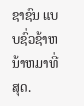ຊາຊົນ ແບບຊົ່ວຊ້າຫນ້າຫມາທີ່ສຸດ.